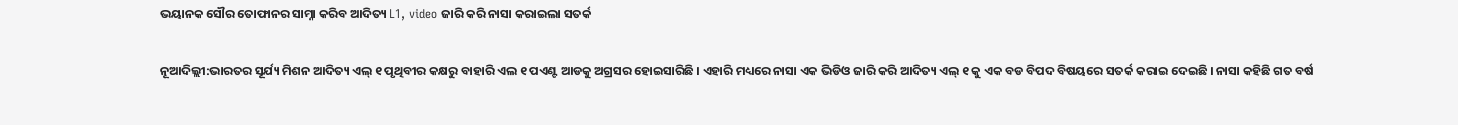ଭୟାନକ ସୌର ତୋଫାନର ସାମ୍ନା କରିବ ଆଦିତ୍ୟ L1, video ଜାରି କରି ନାସା କରାଇଲା ସତର୍କ

ନୂଆଦିଲ୍ଲୀ:ଭାରତର ସୂର୍ଯ୍ୟ ମିଶନ ଆଦିତ୍ୟ ଏଲ୍ ୧ ପୃଥିବୀର କକ୍ଷରୁ ବାହାରି ଏଲ ୧ ପଏଣ୍ଟ ଆଡକୁ ଅଗ୍ରସର ହୋଇସାରିଛି । ଏହାରି ମଧ୍ୟରେ ନାସା ଏକ ଭିଡିଓ ଜାରି କରି ଆଦିତ୍ୟ ଏଲ୍ ୧ କୁ ଏକ ବଡ ବିପଦ ବିଷୟରେ ସତର୍କ କରାଇ ଦେଇଛି । ନାସା କହିଛି ଗତ ବର୍ଷ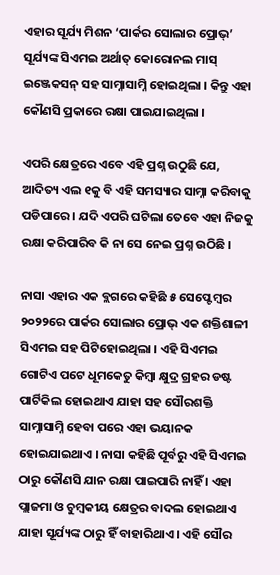ଏହାର ସୂର୍ଯ୍ୟ ମିଶନ ‘ପାର୍କର ସୋଲାର ପ୍ରୋଭ୍‌’ ସୂର୍ଯ୍ୟଙ୍କ ସିଏମଇ ଅର୍ଥାତ୍ କୋରୋନଲ ମାସ୍ ଇଞ୍ଜେକସନ୍ ସହ ସାମ୍ନାସାମ୍ନି ହୋଇଥିଲା । କିନ୍ତୁ ଏହା କୌଣସି ପ୍ରକାରେ ରକ୍ଷା ପାଇଯାଇଥିଲା ।

ଏପରି କ୍ଷେତ୍ରରେ ଏବେ ଏହି ପ୍ରଶ୍ନ ଉଠୁଛି ଯେ, ଆଦିତ୍ୟ ଏଲ ୧କୁ ବି ଏହି ସମସ୍ୟାର ସାମ୍ନା କରିବାକୁ ପଡିପାରେ । ଯଦି ଏପରି ଘଟିଲା ତେବେ ଏହା ନିଜକୁ ରକ୍ଷା କରିପାରିବ କି ନା ସେ ନେଇ ପ୍ରଶ୍ନ ଉଠିଛି ।

ନାସା ଏହାର ଏକ ବ୍ଲଗରେ କହିଛି ୫ ସେପ୍ଟେମ୍ବର ୨୦୨୨ରେ ପାର୍କର ସୋଲାର ପ୍ରୋଭ୍ ଏକ ଶକ୍ତିଶାଳୀ ସିଏମଇ ସହ ପିଟିହୋଇଥିଲା । ଏହି ସିଏମଇ ଗୋଟିଏ ପଟେ ଧୂମକେତୁ କିମ୍ବା କ୍ଷୁଦ୍ର ଗ୍ରହର ଡଷ୍ଟ ପାର୍ଟିକିଲ ହୋଇଥାଏ ଯାହା ସହ ସୌରଶକ୍ତି ସାମ୍ନାସାମ୍ନି ହେବା ପରେ ଏହା ଭୟାନକ ହୋଇଯାଇଥାଏ । ନାସା କହିଛି ପୂର୍ବରୁ ଏହି ସିଏମଇ ଠାରୁ କୌଣସି ଯାନ ରକ୍ଷା ପାଇପାରି ନାହିଁ । ଏହା ପ୍ଲାଜମା ଓ ଚୁମ୍ବକୀୟ କ୍ଷେତ୍ରର ବାଦଲ ହୋଇଥାଏ ଯାହା ସୂର୍ଯ୍ୟଙ୍କ ଠାରୁ ହିଁ ବାହାରିଥାଏ । ଏହି ସୌର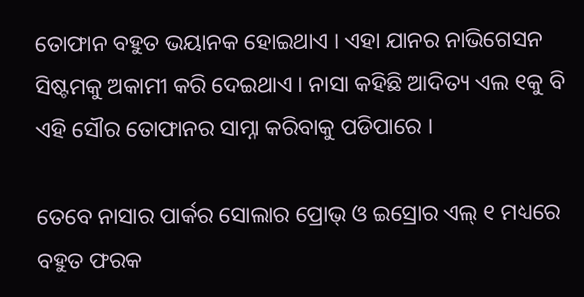ତୋଫାନ ବହୁତ ଭୟାନକ ହୋଇଥାଏ । ଏହା ଯାନର ନାଭିଗେସନ ସିଷ୍ଟମକୁ ଅକାମୀ କରି ଦେଇଥାଏ । ନାସା କହିଛି ଆଦିତ୍ୟ ଏଲ ୧କୁ ବି ଏହି ସୌର ତୋଫାନର ସାମ୍ନା କରିବାକୁ ପଡିପାରେ ।

ତେବେ ନାସାର ପାର୍କର ସୋଲାର ପ୍ରୋଭ୍ ଓ ଇସ୍ରୋର ଏଲ୍ ୧ ମଧ୍ୟରେ ବହୁତ ଫରକ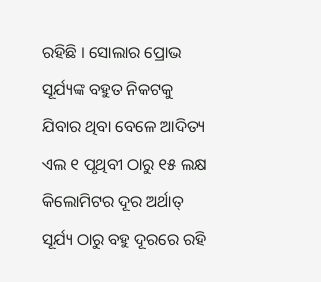ରହିଛି । ସୋଲାର ପ୍ରୋଭ ସୂର୍ଯ୍ୟଙ୍କ ବହୁତ ନିକଟକୁ ଯିବାର ଥିବା ବେଳେ ଆଦିତ୍ୟ ଏଲ ୧ ପୃଥିବୀ ଠାରୁ ୧୫ ଲକ୍ଷ କିଲୋମିଟର ଦୂର ଅର୍ଥାତ୍ ସୂର୍ଯ୍ୟ ଠାରୁ ବହୁ ଦୂରରେ ରହି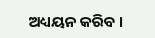ଅଧ୍ୟୟନ କରିବ ।